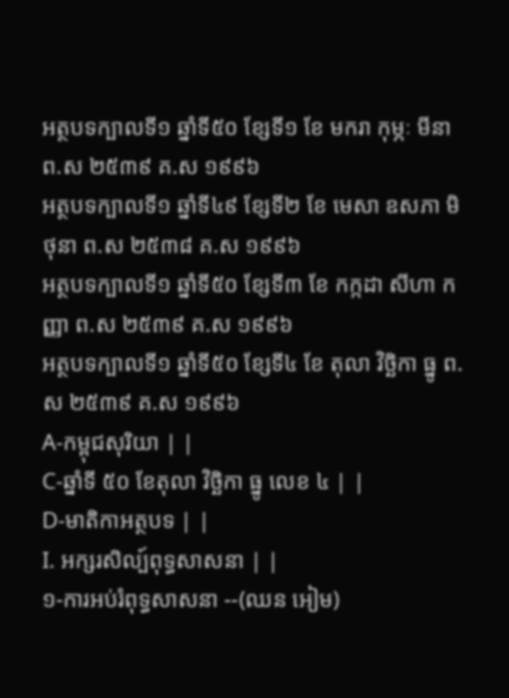អត្ថបទក្បាលទី១ ឆ្នាំទី៥០ ខ្សែទី១ ខែ មករា កុម្ភៈ មីនា ព.ស ២៥៣៩ គ.ស ១៩៩៦
អត្ថបទក្បាលទី១ ឆ្នាំទី៤៩ ខ្សែទី២ ខែ មេសា ឧសភា មិថុនា ព.ស ២៥៣៨ គ.ស ១៩៩៦
អត្ថបទក្បាលទី១ ឆ្នាំទី៥០ ខ្សែទី៣ ខែ កក្កដា សីហា កញ្ញា ព.ស ២៥៣៩ គ.ស ១៩៩៦
អត្ថបទក្បាលទី១ ឆ្នាំទី៥០ ខ្សែទី៤ ខែ តុលា វិច្ឆិកា ធ្នូ ព.ស ២៥៣៩ គ.ស ១៩៩៦
A-កម្ពុជសុរិយា | |
C-ឆ្នាំទី ៥០ ខែតុលា វិច្ឆិកា ធ្នូ លេខ ៤ | |
D-មាតិកាអត្ថបទ | |
I. អក្សរសិល្ប៍ពុទ្ធសាសនា | |
១-ការអប់រំពុទ្ធសាសនា --(ឈន អៀម)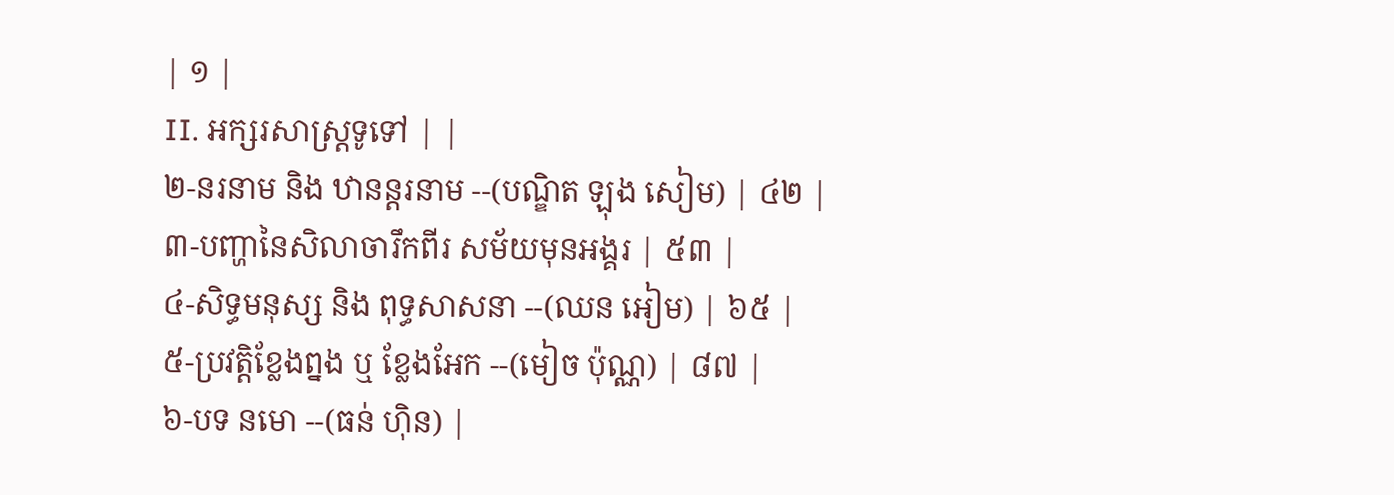| ១ |
II. អក្សរសាស្ដ្រទូទៅ | |
២-នរនាម និង ឋានន្ដរនាម --(បណ្ឌិត ឡុង សៀម) | ៤២ |
៣-បញ្ហានៃសិលាចារឹកពីរ សម័យមុនអង្គរ | ៥៣ |
៤-សិទ្ធមនុស្ស និង ពុទ្ធសាសនា --(ឈន អៀម) | ៦៥ |
៥-ប្រវត្ដិខ្លែងព្នង ឬ ខ្លែងអែក --(មៀច ប៉ុណ្ណ) | ៨៧ |
៦-បទ នមោ --(ធន់ ហ៊ិន) |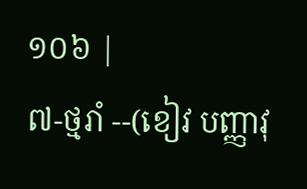១០៦ |
៧-ថ្មរាំ --(ខៀវ បញ្ញាវុ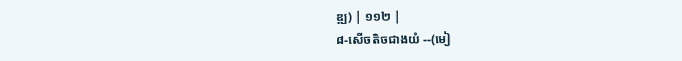ឌ្ឍ) | ១១២ |
៨-សើចតិចជាងយំ --(មៀ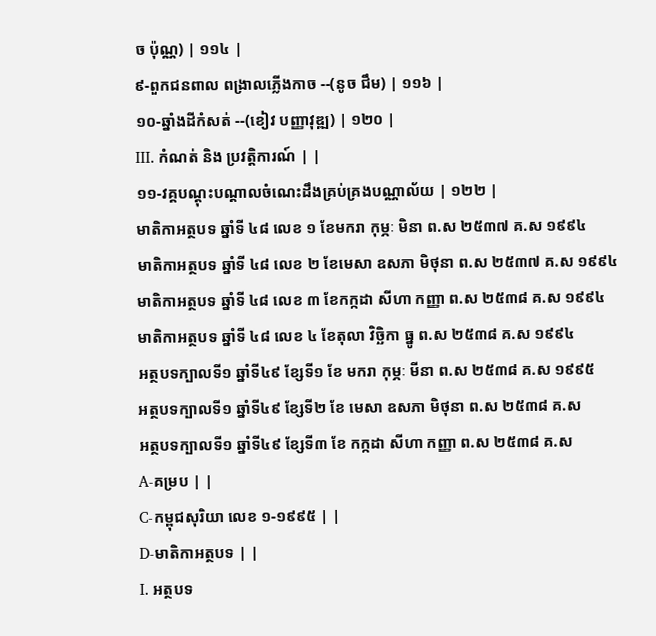ច ប៉ុណ្ណ) | ១១៤ |
៩-ពួកជនពាល ពង្រាលភ្លើងកាច --(នូច ជឹម) | ១១៦ |
១០-ឆ្នាំងដីកំសត់ --(ខៀវ បញ្ញាវុឌ្ឍ) | ១២០ |
III. កំណត់ និង ប្រវត្ដិការណ៍ | |
១១-វគ្គបណ្ដុះបណ្ដាលចំណេះដឹងគ្រប់គ្រងបណ្ណាល័យ | ១២២ |
មាតិកាអត្ថបទ ឆ្នាំទី ៤៨ លេខ ១ ខែមករា កុម្ភៈ មិនា ព.ស ២៥៣៧ គ.ស ១៩៩៤
មាតិកាអត្ថបទ ឆ្នាំទី ៤៨ លេខ ២ ខែមេសា ឧសភា មិថុនា ព.ស ២៥៣៧ គ.ស ១៩៩៤
មាតិកាអត្ថបទ ឆ្នាំទី ៤៨ លេខ ៣ ខែកក្កដា សីហា កញ្ញា ព.ស ២៥៣៨ គ.ស ១៩៩៤
មាតិកាអត្ថបទ ឆ្នាំទី ៤៨ លេខ ៤ ខែតុលា វិច្ឆិកា ធ្នូ ព.ស ២៥៣៨ គ.ស ១៩៩៤
អត្ថបទក្បាលទី១ ឆ្នាំទី៤៩ ខ្សែទី១ ខែ មករា កុម្ភៈ មីនា ព.ស ២៥៣៨ គ.ស ១៩៩៥
អត្ថបទក្បាលទី១ ឆ្នាំទី៤៩ ខ្សែទី២ ខែ មេសា ឧសភា មិថុនា ព.ស ២៥៣៨ គ.ស
អត្ថបទក្បាលទី១ ឆ្នាំទី៤៩ ខ្សែទី៣ ខែ កក្កដា សីហា កញ្ញា ព.ស ២៥៣៨ គ.ស
A-គម្រប | |
C-កម្ពុជសុរិយា លេខ ១-១៩៩៥ | |
D-មាតិកាអត្ថបទ | |
I. អត្ថបទ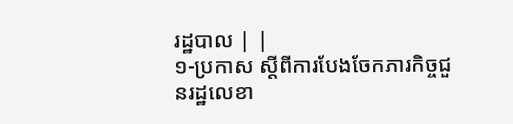រដ្ឋបាល | |
១-ប្រកាស ស្ដីពីការបែងចែកភារកិច្ចជួនរដ្ឋលេខា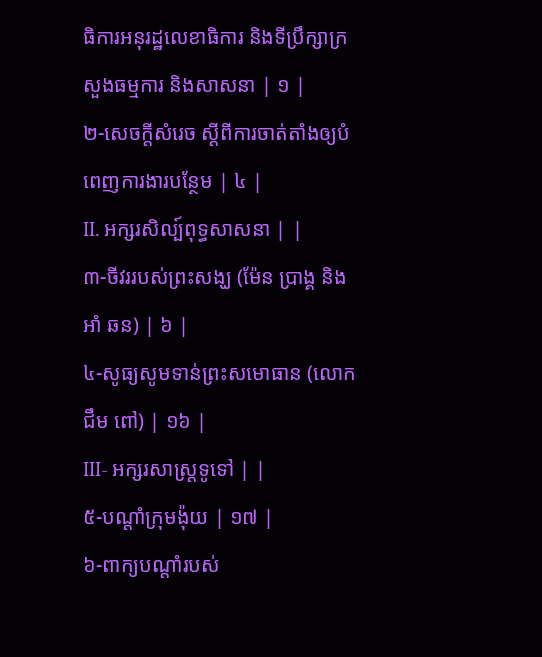ធិការអនុរដ្ឋលេខាធិការ និងទីប្រឹក្សាក្រសួងធម្មការ និងសាសនា | ១ |
២-សេចក្ដីសំរេច ស្ដីពីការចាត់តាំងឲ្យបំពេញការងារបន្ថែម | ៤ |
II. អក្សរសិល្ប៍ពុទ្ធសាសនា | |
៣-ចីវររបស់ព្រះសង្ឃ (ម៉ែន ប្រាង្គ និងអាំ ឆន) | ៦ |
៤-សូធ្យសូមទាន់ព្រះសមោធាន (លោក ជឹម ពៅ) | ១៦ |
III- អក្សរសាស្ត្រទូទៅ | |
៥-បណ្ដាំក្រុមង៉ុយ | ១៧ |
៦-ពាក្យបណ្ដាំរបស់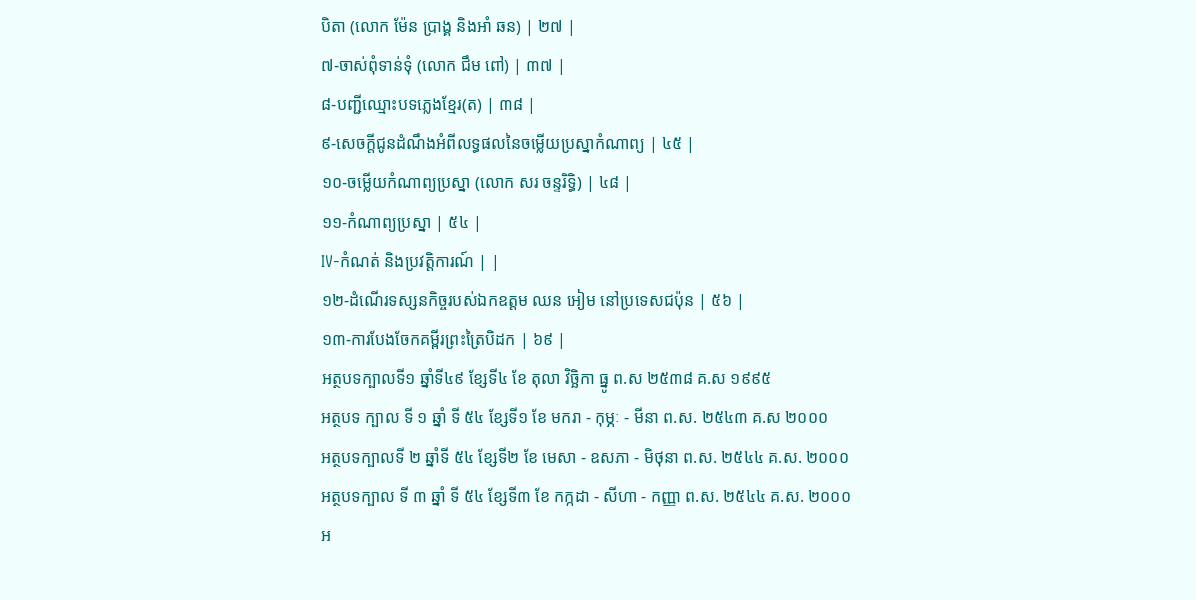បិតា (លោក ម៉ែន ប្រាង្គ និងអាំ ឆន) | ២៧ |
៧-ចាស់ពុំទាន់ទុំ (លោក ជឹម ពៅ) | ៣៧ |
៨-បញ្ជីឈ្មោះបទភ្លេងខ្មែរ(ត) | ៣៨ |
៩-សេចក្ដីជូនដំណឹងអំពីលទ្ធផលនៃចម្លើយប្រស្នាកំណាព្យ | ៤៥ |
១០-ចម្លើយកំណាព្យប្រស្នា (លោក សរ ចន្ទរិទ្ធិ) | ៤៨ |
១១-កំណាព្យប្រស្នា | ៥៤ |
IV-កំណត់ និងប្រវត្តិការណ៍ | |
១២-ដំណើរទស្សនកិច្ចរបស់ឯកឧត្ដម ឈន អៀម នៅប្រទេសជប៉ុន | ៥៦ |
១៣-ការបែងចែកគម្ពីរព្រះត្រៃបិដក | ៦៩ |
អត្ថបទក្បាលទី១ ឆ្នាំទី៤៩ ខ្សែទី៤ ខែ តុលា វិច្ឆិកា ធ្នូ ព.ស ២៥៣៨ គ.ស ១៩៩៥
អត្ថបទ ក្បាល ទី ១ ឆ្នាំ ទី ៥៤ ខ្សែទី១ ខែ មករា - កុម្ភៈ - មីនា ព.ស. ២៥៤៣ គ.ស ២០០០
អត្ថបទក្បាលទី ២ ឆ្នាំទី ៥៤ ខ្សែទី២ ខែ មេសា - ឧសភា - មិថុនា ព.ស. ២៥៤៤ គ.ស. ២០០០
អត្ថបទក្បាល ទី ៣ ឆ្នាំ ទី ៥៤ ខ្សែទី៣ ខែ កក្កដា - សីហា - កញ្ញា ព.ស. ២៥៤៤ គ.ស. ២០០០
អ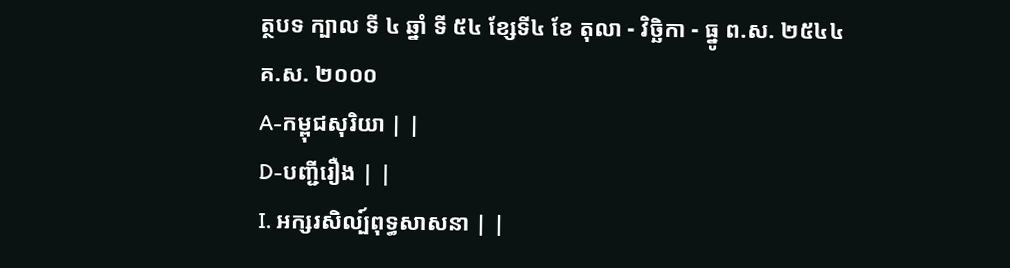ត្ថបទ ក្បាល ទី ៤ ឆ្នាំ ទី ៥៤ ខ្សែទី៤ ខែ តុលា - វិច្ឆិកា - ធ្នូ ព.ស. ២៥៤៤ គ.ស. ២០០០
A-កម្ពុជសុរិយា | |
D-បញ្ជីរឿង | |
I. អក្សរសិល្ប៍ពុទ្ធសាសនា | |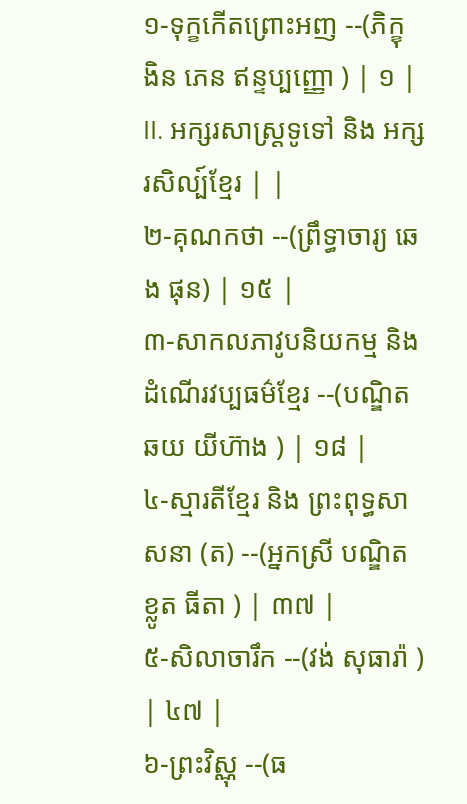១-ទុក្ខកើតព្រោះអញ --(ភិក្ខុ ងិន ភេន ឥន្ទប្បញ្ញោ ) | ១ |
II. អក្សរសាស្ត្រទូទៅ និង អក្សរសិល្ប៍ខ្មែរ | |
២-គុណកថា --(ព្រឹទ្ធាចារ្យ ឆេង ផុន) | ១៥ |
៣-សាកលភាវូបនិយកម្ម និង ដំណើរវប្បធម៌ខ្មែរ --(បណ្ឌិត ឆយ យីហ៊ាង ) | ១៨ |
៤-ស្មារតីខ្មែរ និង ព្រះពុទ្ធសាសនា (ត) --(អ្នកស្រី បណ្ឌិត ខ្លូត ធីតា ) | ៣៧ |
៥-សិលាចារឹក --(វង់ សុធារ៉ា ) | ៤៧ |
៦-ព្រះវិស្ណុ --(ធ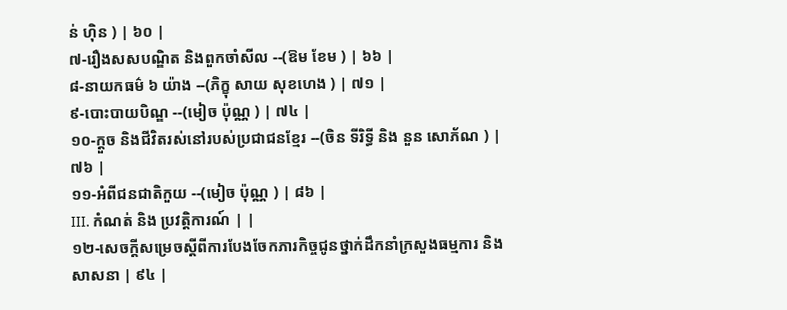ន់ ហ៊ិន ) | ៦០ |
៧-រឿងសសបណ្ឌិត និងពួកចាំសីល --(ឱម ខែម ) | ៦៦ |
៨-នាយកធម៌ ៦ យ៉ាង --(ភិក្ខុ សាយ សុខហេង ) | ៧១ |
៩-បោះបាយបិណ្ឌ --(មៀច ប៉ុណ្ណ ) | ៧៤ |
១០-ក្ដួច និងជីវិតរស់នៅរបស់ប្រជាជនខ្មែរ --(ចិន ទីរិទ្ធី និង នួន សោភ័ណ ) | ៧៦ |
១១-អំពីជនជាតិកួយ --(មៀច ប៉ុណ្ណ ) | ៨៦ |
III. កំណត់ និង ប្រវត្ដិការណ៍ | |
១២-សេចក្ដីសម្រេចស្ដីពីការបែងចែកភារកិច្ចជូនថ្នាក់ដឹកនាំក្រសួងធម្មការ និង សាសនា | ៩៤ |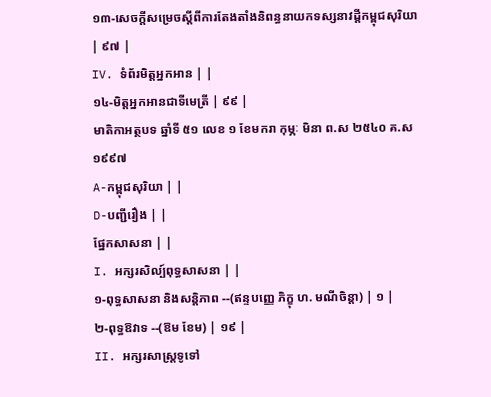១៣-សេចក្ដីសម្រេចស្ដីពីការតែងតាំងនិពន្ធនាយកទស្សនាវដ្ដីកម្ពុជសុរិយា | ៩៧ |
IV. ទំព័រមិត្តអ្នកអាន | |
១៤-មិត្តអ្នកអានជាទីមេត្រី | ៩៩ |
មាតិកាអត្ថបទ ឆ្នាំទី ៥១ លេខ ១ ខែមករា កុម្ភៈ មិនា ព.ស ២៥៤០ គ.ស ១៩៩៧
A-កម្ពុជសុរិយា | |
D-បញ្ជីរឿង | |
ផ្នែកសាសនា | |
I. អក្សរសិល្ប៍ពុទ្ធសាសនា | |
១-ពុទ្ធសាសនា និងសន្តិភាព --(ឥន្ទបញ្ញេ ភិក្ខុ ហ. មណីចិន្ដា) | ១ |
២-ពុទ្ធឱវាទ --(ឱម ខែម) | ១៩ |
II. អក្សរសាស្ត្រទូទៅ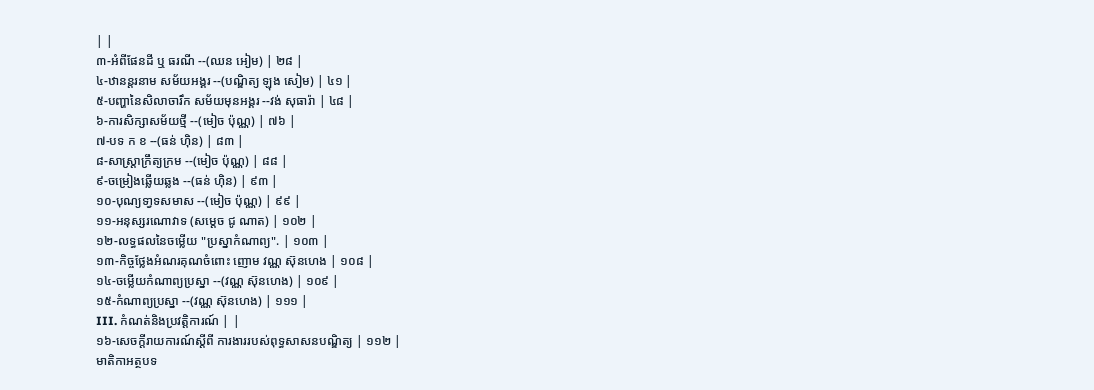| |
៣-អំពីផែនដី ឬ ធរណី --(ឈន អៀម) | ២៨ |
៤-ឋានន្ដរនាម សម័យអង្គរ --(បណ្ឌិត្យ ឡុង សៀម) | ៤១ |
៥-បញ្ហានៃសិលាចារឹក សម័យមុនអង្គរ --វង់ សុធារ៉ា | ៤៨ |
៦-ការសិក្សាសម័យថ្មី --(មៀច ប៉ុណ្ណ) | ៧៦ |
៧-បទ ក ខ --(ធន់ ហ៊ិន) | ៨៣ |
៨-សាស្ដ្រាក្រឹត្យក្រម --(មៀច ប៉ុណ្ណ) | ៨៨ |
៩-ចម្រៀងឆ្លើយឆ្លង --(ធន់ ហ៊ិន) | ៩៣ |
១០-បុណ្យទា្វទសមាស --(មៀច ប៉ុណ្ណ) | ៩៩ |
១១-អនុស្សរណោវាទ (សម្ដេច ជូ ណាត) | ១០២ |
១២-លទ្ធផលនៃចម្លើយ "ប្រស្នាកំណាព្យ". | ១០៣ |
១៣-កិច្ចថ្លែងអំណរគុណចំពោះ ញោម វណ្ណ ស៊ុនហេង | ១០៨ |
១៤-ចម្លើយកំណាព្យប្រស្នា --(វណ្ណ ស៊ុនហេង) | ១០៩ |
១៥-កំណាព្យប្រស្នា --(វណ្ណ ស៊ុនហេង) | ១១១ |
III. កំណត់និងប្រវត្ដិការណ៍ | |
១៦-សេចក្ដីរាយការណ៍ស្ដីពី ការងាររបស់ពុទ្ធសាសនបណ្ឌិត្យ | ១១២ |
មាតិកាអត្ថបទ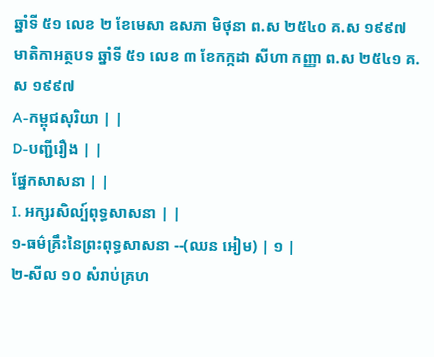ឆ្នាំទី ៥១ លេខ ២ ខែមេសា ឧសភា មិថុនា ព.ស ២៥៤០ គ.ស ១៩៩៧
មាតិកាអត្ថបទ ឆ្នាំទី ៥១ លេខ ៣ ខែកក្កដា សីហា កញ្ញា ព.ស ២៥៤១ គ.ស ១៩៩៧
A-កម្ពុជសុរិយា | |
D-បញ្ជីរឿង | |
ផ្នែកសាសនា | |
I. អក្សរសិល្ប៍ពុទ្ធសាសនា | |
១-ធម៌គ្រឹះនៃព្រះពុទ្ធសាសនា --(ឈន អៀម) | ១ |
២-សីល ១០ សំរាប់គ្រហ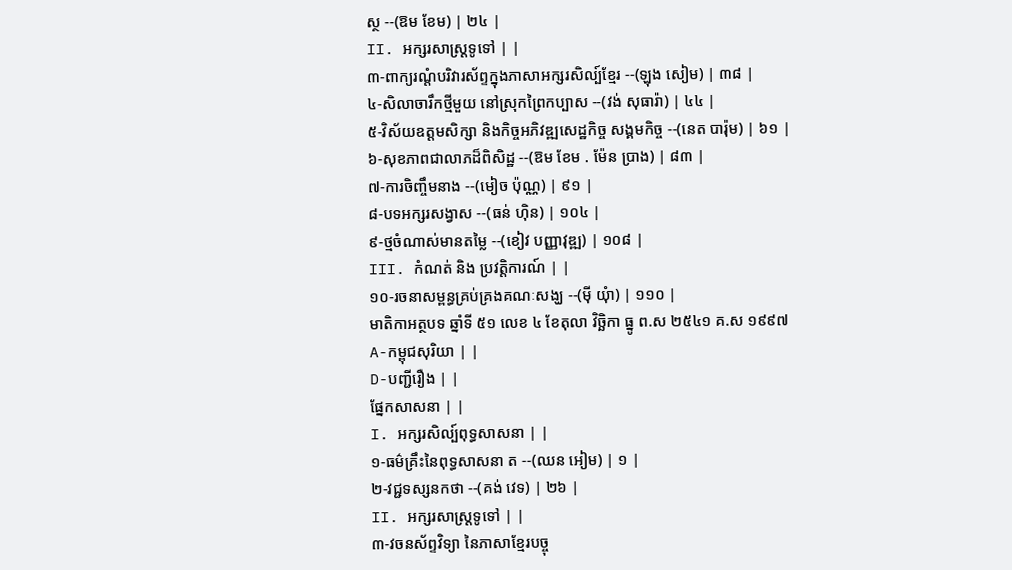ស្ថ --(ឱម ខែម) | ២៤ |
II. អក្សរសាស្ដ្រទូទៅ | |
៣-ពាក្យរណ្ដំបរិវារស័ព្ទក្នុងភាសាអក្សរសិល្ប៍ខ្មែរ --(ឡុង សៀម) | ៣៨ |
៤-សិលាចារឹកថ្មីមួយ នៅស្រុកព្រៃកប្បាស --(វង់ សុធារ៉ា) | ៤៤ |
៥-វិស័យឧត្ដមសិក្សា និងកិច្ចអភិវឌ្ឍសេដ្ឋកិច្ច សង្គមកិច្ច --(នេត បារ៉ុម) | ៦១ |
៦-សុខភាពជាលាភដ៏ពិសិដ្ឋ --(ឱម ខែម . ម៉ែន ប្រាង) | ៨៣ |
៧-ការចិញ្ចឹមនាង --(មៀច ប៉ុណ្ណ) | ៩១ |
៨-បទអក្សរសង្វាស --(ធន់ ហ៊ិន) | ១០៤ |
៩-ថ្មចំណាស់មានតម្លៃ --(ខៀវ បញ្ញាវុឌ្ឍ) | ១០៨ |
III. កំណត់ និង ប្រវត្ដិការណ៍ | |
១០-រចនាសម្ពន្ធគ្រប់គ្រងគណៈសង្ឃ --(ម៉ី យុំា) | ១១០ |
មាតិកាអត្ថបទ ឆ្នាំទី ៥១ លេខ ៤ ខែតុលា វិច្ឆិកា ធ្នូ ព.ស ២៥៤១ គ.ស ១៩៩៧
A-កម្ពុជសុរិយា | |
D-បញ្ជីរឿង | |
ផ្នែកសាសនា | |
I. អក្សរសិល្ប៍ពុទ្ធសាសនា | |
១-ធម៌គ្រឹះនៃពុទ្ធសាសនា ត --(ឈន អៀម) | ១ |
២-វជ្ជទស្សនកថា --(គង់ វេទ) | ២៦ |
II. អក្សរសាស្ដ្រទូទៅ | |
៣-វចនស័ព្ទវិទ្យា នៃភាសាខ្មែរបច្ចុ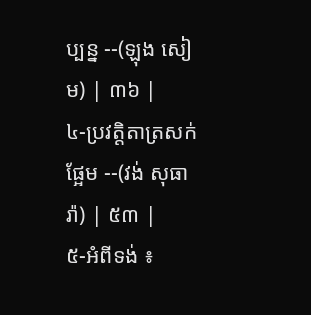ប្បន្ន --(ឡុង សៀម) | ៣៦ |
៤-ប្រវត្ដិតាត្រសក់ផ្អែម --(វង់ សុធារ៉ា) | ៥៣ |
៥-អំពីទង់ ៖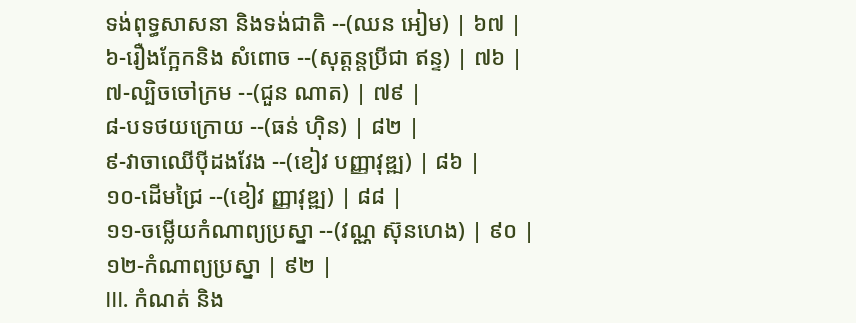ទង់ពុទ្ធសាសនា និងទង់ជាតិ --(ឈន អៀម) | ៦៧ |
៦-រឿងក្អែកនិង សំពោច --(សុត្ដន្ដប្រីជា ឥន្ទ) | ៧៦ |
៧-ល្បិចចៅក្រម --(ជួន ណាត) | ៧៩ |
៨-បទថយក្រោយ --(ធន់ ហ៊ិន) | ៨២ |
៩-វាចាឈើប៉ីដងវែង --(ខៀវ បញ្ញាវុឌ្ឍ) | ៨៦ |
១០-ដើមជ្រៃ --(ខៀវ ញ្ញាវុឌ្ឍ) | ៨៨ |
១១-ចម្លើយកំណាព្យប្រស្នា --(វណ្ណ ស៊ុនហេង) | ៩០ |
១២-កំណាព្យប្រស្នា | ៩២ |
III. កំណត់ និង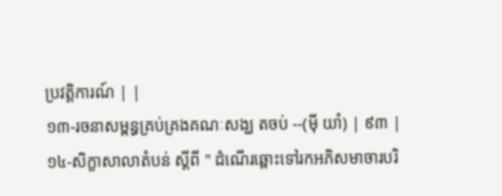ប្រវត្ដិការណ៍ | |
១៣-រចនាសម្ពន្ធគ្រប់គ្រងគណៈសង្ឃ តចប់ --(ម៉ី យាំ) | ៩៣ |
១៤-សិក្ខាសាលាតំបន់ ស្ដីពី " ដំណើរឆ្ពោះទៅរកអភិសមាចារបរិ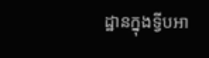ដ្ឋានក្នុងទ្វីបអា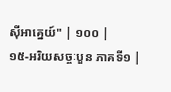ស៊ីអាគ្នេយ៍" | ១០០ |
១៥-អរិយសច្ចៈបួន ភាគទី១ |